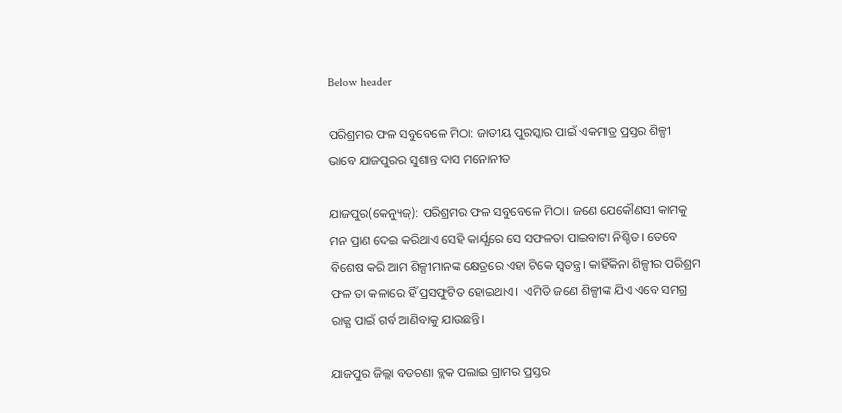Below header

ପରିଶ୍ରମର ଫଳ ସବୁବେଳେ ମିଠା: ଜାତୀୟ ପୁରସ୍କାର ପାଇଁ ଏକମାତ୍ର ପ୍ରସ୍ତର ଶିଳ୍ପୀ ଭାବେ ଯାଜପୁରର ସୁଶାନ୍ତ ଦାସ ମନୋନୀତ

ଯାଜପୁର(କେନ୍ୟୁଜ୍): ପରିଶ୍ରମର ଫଳ ସବୁବେଳେ ମିଠା। ଜଣେ ଯେକୌଣସୀ କାମକୁ ମନ ପ୍ରାଣ ଦେଇ କରିଥାଏ ସେହି କାର୍ଯ୍ଯରେ ସେ ସଫଳତା ପାଇବାଟା ନିଶ୍ଚିତ। ତେବେ ବିଶେଷ କରି ଆମ ଶିଳ୍ପୀମାନଙ୍କ କ୍ଷେତ୍ରରେ ଏହା ଟିକେ ସ୍ବତନ୍ତ୍ର। କାହିଁକିନା ଶିଳ୍ପୀର ପରିଶ୍ରମ ଫଳ ତା କଳାରେ ହିଁ ପ୍ରସଫୁଟିତ ହୋଇଥାଏ।  ଏମିତି ଜଣେ ଶିଳ୍ପୀଙ୍କ ଯିଏ ଏବେ ସମଗ୍ର ରାଜ୍ଯ ପାଇଁ ଗର୍ବ ଆଣିବାକୁ ଯାଉଛନ୍ତି।

ଯାଜପୁର ଜିଲ୍ଲା ବଡଚଣା ବ୍ଲକ ପଲାଇ ଗ୍ରାମର ପ୍ରସ୍ତର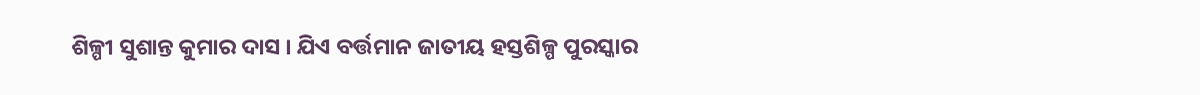ଶିଳ୍ପୀ ସୁଶାନ୍ତ କୁମାର ଦାସ । ଯିଏ ବର୍ତ୍ତମାନ ଜାତୀୟ ହସ୍ତଶିଳ୍ପ ପୁରସ୍କାର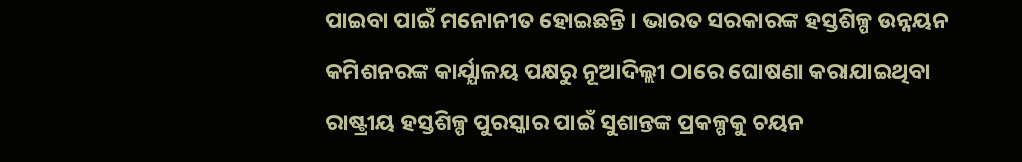ପାଇବା ପାଇଁ ମନୋନୀତ ହୋଇଛନ୍ତି । ଭାରତ ସରକାରଙ୍କ ହସ୍ତଶିଳ୍ପ ଉନ୍ନୟନ କମିଶନରଙ୍କ କାର୍ଯ୍ଯାଳୟ ପକ୍ଷରୁ ନୂଆଦିଲ୍ଲୀ ଠାରେ ଘୋଷଣା କରାଯାଇଥିବା ରାଷ୍ଟ୍ରୀୟ ହସ୍ତଶିଳ୍ପ ପୁରସ୍କାର ପାଇଁ ସୁଶାନ୍ତଙ୍କ ପ୍ରକଳ୍ପକୁ ଚୟନ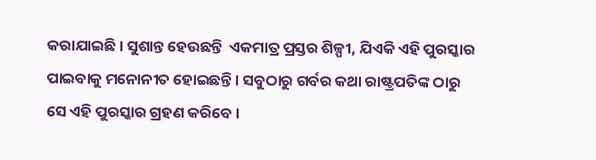କରାଯାଇଛି । ସୁଶାନ୍ତ ହେଉଛନ୍ତି  ଏକମାତ୍ର ପ୍ରସ୍ତର ଶିଳ୍ପୀ, ଯିଏକି ଏହି ପୁରସ୍କାର ପାଇବାକୁ ମନୋନୀତ ହୋଇଛନ୍ତି । ସବୁଠାରୁ ଗର୍ବର କଥା ରାଷ୍ଟ୍ରପତିଙ୍କ ଠାରୁ ସେ ଏହି ପୁରସ୍କାର ଗ୍ରହଣ କରିବେ ।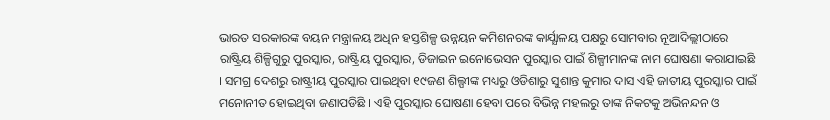ଭାରତ ସରକାରଙ୍କ ବୟନ ମନ୍ତ୍ରାଳୟ ଅଧିନ ହସ୍ତଶିଳ୍ପ ଉନ୍ନୟନ କମିଶନରଙ୍କ କାର୍ଯ୍ଯାଳୟ ପକ୍ଷରୁ ସୋମବାର ନୂଆଦିଲ୍ଲୀଠାରେ ରାଷ୍ଟ୍ରିୟ ଶିଳ୍ପିଗୁରୁ ପୁରସ୍କାର, ରାଷ୍ଟ୍ରିୟ ପୁରସ୍କାର, ଡିଜାଇନ ଇନୋଭେସନ ପୁରସ୍କାର ପାଇଁ ଶିଳ୍ପୀମାନଙ୍କ ନାମ ଘୋଷଣା କରାଯାଇଛି । ସମଗ୍ର ଦେଶରୁ ରାଷ୍ଟ୍ରୀୟ ପୁରସ୍କାର ପାଇଥିବା ୧୯ଜଣ ଶିଲ୍ପୀଙ୍କ ମଧ୍ୟରୁ ଓଡିଶାରୁ ସୁଶାନ୍ତ କୁମାର ଦାସ ଏହି ଜାତୀୟ ପୁରସ୍କାର ପାଇଁ ମନୋନୀତ ହୋଇଥିବା ଜଣାପଡିଛି । ଏହି ପୁରସ୍କାର ଘୋଷଣା ହେବା ପରେ ବିଭିନ୍ନ ମହଲରୁ ତାଙ୍କ ନିକଟକୁ ଅଭିନନ୍ଦନ ଓ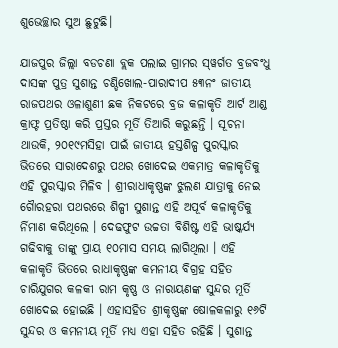ଶୁଭେଚ୍ଛାର ସୁଅ ଛୁଟୁଛି।

ଯାଜପୁର ଜିଲ୍ଲା ବଡଚଣା ବ୍ଲକ ପଲାଇ ଗ୍ରାମର ସ୍‌ୱର୍ଗତ ବ୍ରଜବଂଧୁ ଦାସଙ୍କ ପୁତ୍ର ସୁଶାନ୍ତ ଚଣ୍ଡିଖୋଲ-ପାରାଦୀପ ୫୩ନଂ ଜାତୀୟ ରାଜପଥର ଓଳାଶୁଣୀ ଛକ ନିକଟରେ ବ୍ରଜ କଳାକୃତି ଆର୍ଟ ଆଣ୍ଡ କ୍ରାଫ୍ଟ ପ୍ରତିଷ୍ଠା କରି ପ୍ରସ୍ତର ମୂର୍ତି ତିଆରି କରୁଛନ୍ତି । ସୂଚନା ଥାଉକି, ୨୦୧୯ମସିହା ପାଇଁ ଜାତୀୟ ହସ୍ତଶିଳ୍ପ ପୁରସ୍କାର ଭିତରେ ସାରାଦେଶରୁ ପଥର ଖୋଦେଇ ଏକମାତ୍ର କଳାକୃତିକୁ ଏହି ପୁରସ୍କାର ମିଳିବ । ଶ୍ରୀରାଧାକୃଷ୍ଣଙ୍କ ଝୁଲଣ ଯାତ୍ରାକୁ ନେଇ ଗୈାରହରା ପଥରରେ ଶିଳ୍ପୀ ସୁଶାନ୍ତ ଏହି ଅପୂର୍ବ କଳାକୃତିକୁ ର୍ନିମାଣ କରିଥିଲେ । ଦେଢଫୁଟ ଉଚ୍ଚତା ବିଶିଷ୍ଟ ଏହି ଭାଷ୍କର୍ଯ୍ଯ ଗଢିବାକୁ ତାଙ୍କୁ ପ୍ରାୟ ୧୦ମାସ ସମୟ ଲାଗିଥିଲା । ଏହି କଳାକୃତି ଭିତରେ ରାଧାକୃଷ୍ଣଙ୍କ କମନୀୟ ବିଗ୍ରହ ସହିତ ଚାରିଯୁଗର କଳକୀ ରାମ କୃଷ୍ଣ ଓ ନାରାୟଣଙ୍କ ସୁନ୍ଦର ମୂର୍ତି ଖୋଦେଇ ହୋଇଛି । ଏହାସହିତ ଶ୍ରୀକୃଷ୍ଣଙ୍କ ଷୋଳକଳାରୁ ୧୬ଟି ସୁନ୍ଦର ଓ କମନୀୟ ମୂର୍ତି ମଧ୍ୟ ଏହା ସହିତ ରହିଛି । ସୁଶାନ୍ତ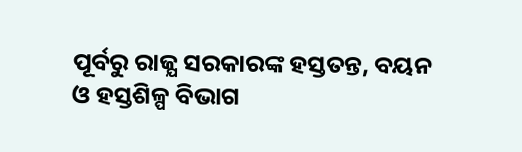ପୂର୍ବରୁ ରାଜ୍ଯ ସରକାରଙ୍କ ହସ୍ତତନ୍ତ, ବୟନ ଓ ହସ୍ତଶିଳ୍ପ ବିଭାଗ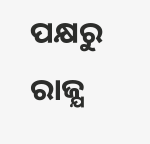ପକ୍ଷରୁ ରାଜ୍ଯ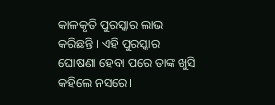କାଳକୃତି ପୁରସ୍କାର ଲାଭ କରିଛନ୍ତି । ଏହି ପୁରସ୍କାର ଘୋଷଣା ହେବା ପରେ ତାଙ୍କ ଖୁସି କହିଲେ ନସରେ।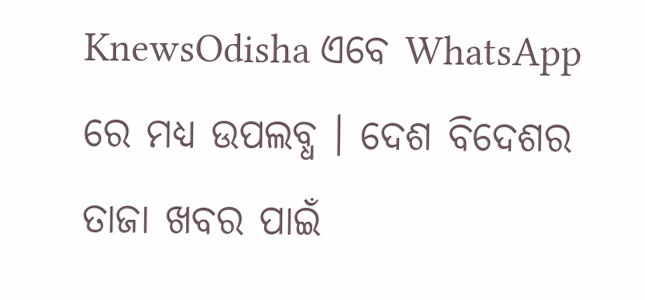KnewsOdisha ଏବେ WhatsApp ରେ ମଧ୍ୟ ଉପଲବ୍ଧ । ଦେଶ ବିଦେଶର ତାଜା ଖବର ପାଇଁ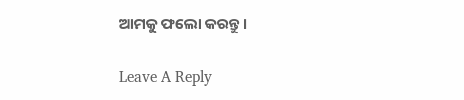ଆମକୁ ଫଲୋ କରନ୍ତୁ ।

Leave A Reply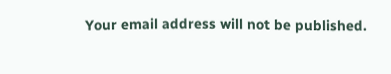Your email address will not be published.